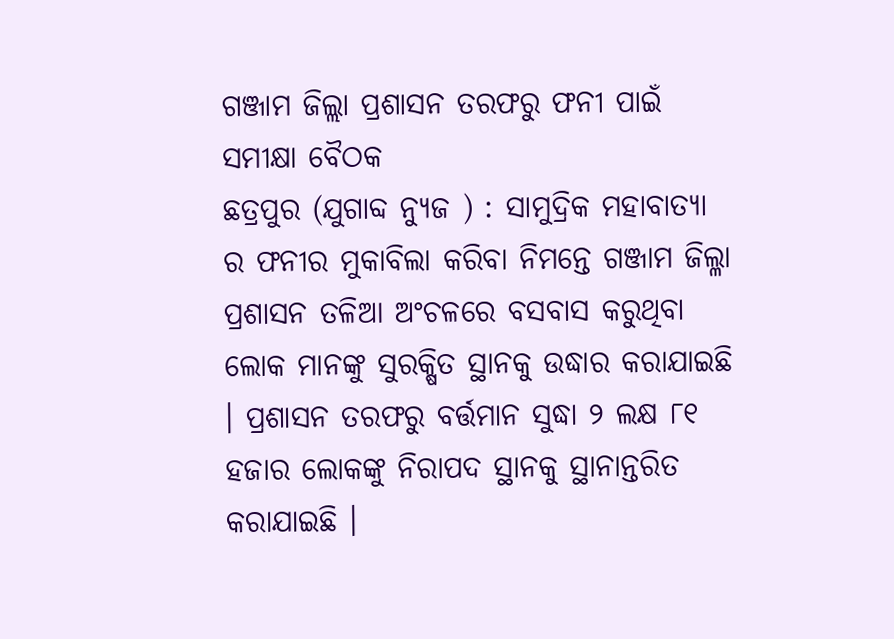ଗଞ୍ଜାମ ଜିଲ୍ଲା ପ୍ରଶାସନ ତରଫରୁ ଫନୀ ପାଇଁ ସମୀକ୍ଷା ବୈଠକ
ଛତ୍ରପୁର (ଯୁଗାବ୍ଦ ନ୍ୟୁଜ ) : ସାମୁଦ୍ରିକ ମହାବାତ୍ୟା ର ଫନୀର ମୁକାବିଲା କରିବା ନିମନ୍ତେ ଗଞ୍ଜାମ ଜିଲ୍ଳା ପ୍ରଶାସନ ତଳିଆ ଅଂଚଳରେ ବସବାସ କରୁଥିବା ଲୋକ ମାନଙ୍କୁ ସୁରକ୍ଷିତ ସ୍ଥାନକୁ ଉଦ୍ଧାର କରାଯାଇଛି । ପ୍ରଶାସନ ତରଫରୁ ବର୍ତ୍ତମାନ ସୁଦ୍ଧା ୨ ଲକ୍ଷ ୮୧ ହଜାର ଲୋକଙ୍କୁ ନିରାପଦ ସ୍ଥାନକୁ ସ୍ଥାନାନ୍ତରିତ କରାଯାଇଛି ।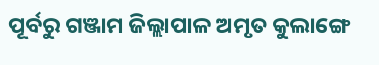ପୂର୍ବରୁ ଗଞ୍ଜାମ ଜିଲ୍ଲାପାଳ ଅମୃତ କୁଲାଙ୍ଗେ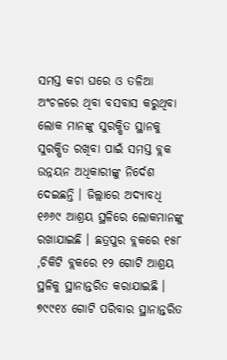ସମସ୍ତ କଚା ଘରେ ଓ ତଳିଆ ଅଂଚଳରେ ଥିବା ବସବାସ କରୁଥିବା ଲୋକ ମାନଙ୍କୁ ସୁରକ୍ଷିତ ସ୍ଥାନକୁ ସୁରକ୍ଷିତ ରଖିବା ପାଇଁ ସମସ୍ତ ବ୍ଲକ ଉନ୍ନୟନ ଅଧିକାରୀଙ୍କୁ ନିର୍ଦେଶ ଦେଇଛନ୍ତି । ଜିଲ୍ଲାରେ ଅଦ୍ୟାବଧି ୧୬୬୯ ଆଶ୍ରୟ ସ୍ଥଳିରେ ଲୋକମାନଙ୍କୁ ରଖାଯାଇଛି । ଛତ୍ରପୁର ବ୍ଲକରେ ୧୫୮ ,ଚିକିଟି ବ୍ଲକରେ ୧୨ ଗୋଟି ଆଶ୍ରୟ ସ୍ଥଳିକୁ ସ୍ଥାନାନ୍ତରିତ କରାଯାଇଛି । ୭୯୯୧୪ ଗୋଟି ପରିବାର ସ୍ଥାନାନ୍ତରିତ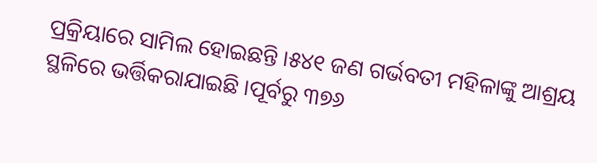ପ୍ରକ୍ରିୟାରେ ସାମିଲ ହୋଇଛନ୍ତି ।୫୪୧ ଜଣ ଗର୍ଭବତୀ ମହିଳାଙ୍କୁ ଆଶ୍ରୟ ସ୍ଥଳିରେ ଭର୍ତ୍ତିକରାଯାଇଛି ।ପୂର୍ବରୁ ୩୭୬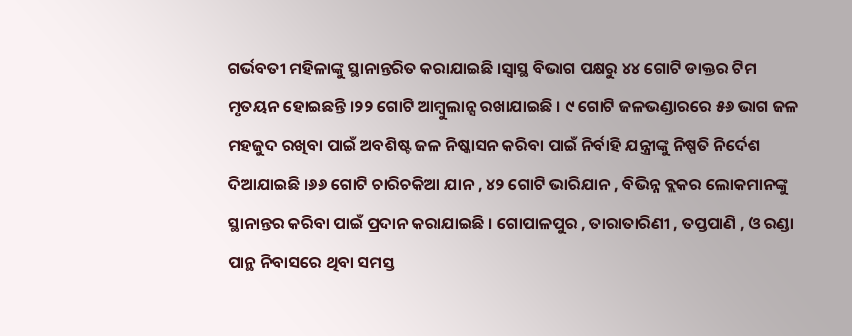ଗର୍ଭବତୀ ମହିଳାଙ୍କୁ ସ୍ଥାନାନ୍ତରିତ କରାଯାଇଛି ।ସ୍ୱାସ୍ଥ ବିଭାଗ ପକ୍ଷରୁ ୪୪ ଗୋଟି ଡାକ୍ତର ଟିମ ମୃତୟନ ହୋଇଛନ୍ତି ।୨୨ ଗୋଟି ଆମ୍ବୁଲାନ୍ସ ରଖାଯାଇଛି । ୯ ଗୋଟି ଜଳଭଣ୍ଡାରରେ ୫୬ ଭାଗ ଜଳ ମହଜୁଦ ରଖିବା ପାଇଁ ଅବଶିଷ୍ଟ ଜଳ ନିଷ୍କାସନ କରିବା ପାଇଁ ନିର୍ବାହି ଯନ୍ତ୍ରୀଙ୍କୁ ନିଷ୍ପତି ନିର୍ଦେଶ ଦିଆଯାଇଛି ।୬୬ ଗୋଟି ଚାରିଚକିଆ ଯାନ , ୪୨ ଗୋଟି ଭାରିଯାନ , ବିଭିନ୍ନ ବ୍ଲକର ଲୋକମାନଙ୍କୁ ସ୍ଥାନାନ୍ତର କରିବା ପାଇଁ ପ୍ରଦାନ କରାଯାଇଛି । ଗୋପାଳପୁର , ତାରାତାରିଣୀ , ତପ୍ତପାଣି , ଓ ରଣ୍ଡା ପାନ୍ଥ ନିବାସରେ ଥିବା ସମସ୍ତ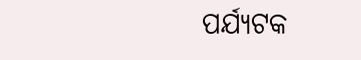ପର୍ଯ୍ୟଟକ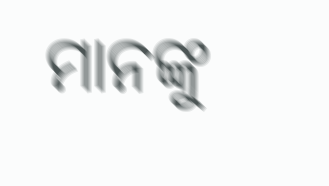ମାନଙ୍କୁ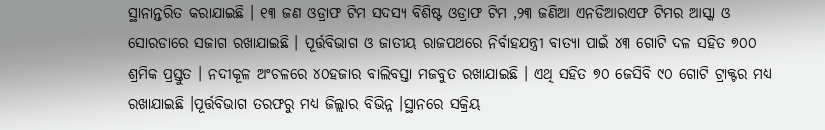ସ୍ଥାନାନ୍ତରିତ କରାଯାଇଛି । ୧୩ ଜଣ ଓଡ୍ରାଫ ଟିମ ସଦସ୍ୟ ବିଶିଷ୍ଟ ଓଡ୍ରାଫ ଟିମ ,୨୩ ଜଣିଆ ଏନଡିଆରଏଫ ଟିମର ଆସ୍କା ଓ ସୋରଡାରେ ସଜାଗ ରଖାଯାଇଛି । ପୂର୍ତ୍ତବିଭାଗ ଓ ଜାତୀୟ ରାଜପଥରେ ନିର୍ବାହଯନ୍ତ୍ରୀ ବାତ୍ୟା ପାଇଁ ୪୩ ଗୋଟି ଦଳ ସହିତ ୭୦୦ ଶ୍ରମିକ ପ୍ରସ୍ତୁତ । ନଦୀକୂଳ ଅଂଚଳରେ ୪୦ହଜାର ବାଲିବସ୍ତା ମଜବୁତ ରଖାଯାଇଛି । ଏଥି ସହିତ ୭୦ ଜେସିବି ୯୦ ଗୋଟି ଟ୍ରାକ୍ଟର ମଧ୍ୟ ରଖାଯାଇଛି ।ପୂର୍ତ୍ତବିଭାଗ ତରଫରୁ ମଧ୍ୟ ଜିଲ୍ଲାର ବିଭିନ୍ନ ।ସ୍ଥାନରେ ସକ୍ରିୟ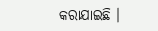କରାଯାଇଛି ।